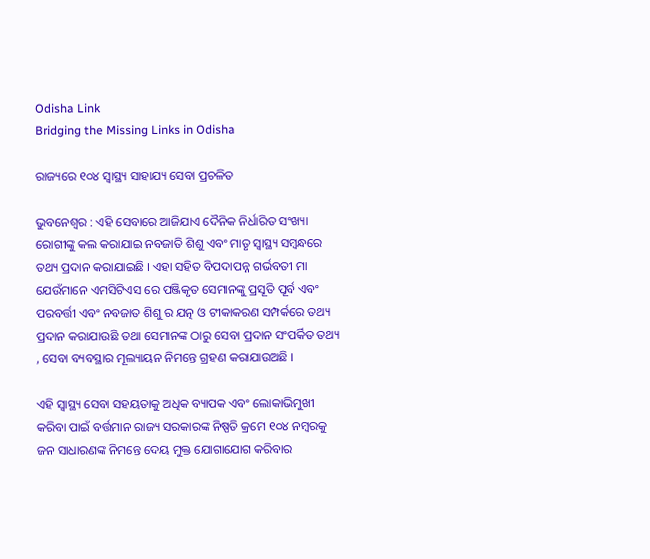Odisha Link
Bridging the Missing Links in Odisha

ରାଜ୍ୟରେ ୧୦୪ ସ୍ବାସ୍ଥ୍ୟ ସାହାଯ୍ୟ ସେବା ପ୍ରଚଳିତ

ଭୁବନେଶ୍ବର : ଏହି ସେବାରେ ଆଜିଯାଏ ଦୈନିକ ନିର୍ଧାରିତ ସଂଖ୍ୟା ରୋଗୀଙ୍କୁ କଲ କରାଯାଇ ନବଜାତି ଶିଶୁ ଏବଂ ମାତୃ ସ୍ବାସ୍ଥ୍ୟ ସମ୍ବନ୍ଧରେ ତଥ୍ୟ ପ୍ରଦାନ କରାଯାଇଛି । ଏହା ସହିତ ବିପଦାପନ୍ନ ଗର୍ଭବତୀ ମା ଯେଉଁମାନେ ଏମସିଟିଏସ ରେ ପଞ୍ଜିକୃତ ସେମାନଙ୍କୁ ପ୍ରସୂତି ପୂର୍ବ ଏବଂ ପରବର୍ତ୍ତୀ ଏବଂ ନବଜାତ ଶିଶୁ ର ଯତ୍ନ ଓ ଟୀକାକରଣ ସମ୍ପର୍କରେ ତଥ୍ୟ ପ୍ରଦାନ କରାଯାଉଛି ତଥା ସେମାନଙ୍କ ଠାରୁ ସେବା ପ୍ରଦାନ ସଂପର୍କିତ ତଥ୍ୟ , ସେବା ବ୍ୟବସ୍ଥାର ମୂଲ୍ୟାୟନ ନିମନ୍ତେ ଗ୍ରହଣ କରାଯାଉଅଛି ।

ଏହି ସ୍ବାସ୍ଥ୍ୟ ସେବା ସହୟତାକୁ ଅଧିକ ବ୍ୟାପକ ଏବଂ ଲୋକାଭିମୁଖୀ କରିବା ପାଇଁ ବର୍ତ୍ତମାନ ରାଜ୍ୟ ସରକାରଙ୍କ ନିଷ୍ପତି କ୍ରମେ ୧୦୪ ନମ୍ବରକୁ ଜନ ସାଧାରଣଙ୍କ ନିମନ୍ତେ ଦେୟ ମୁକ୍ତ ଯୋଗାଯୋଗ କରିବାର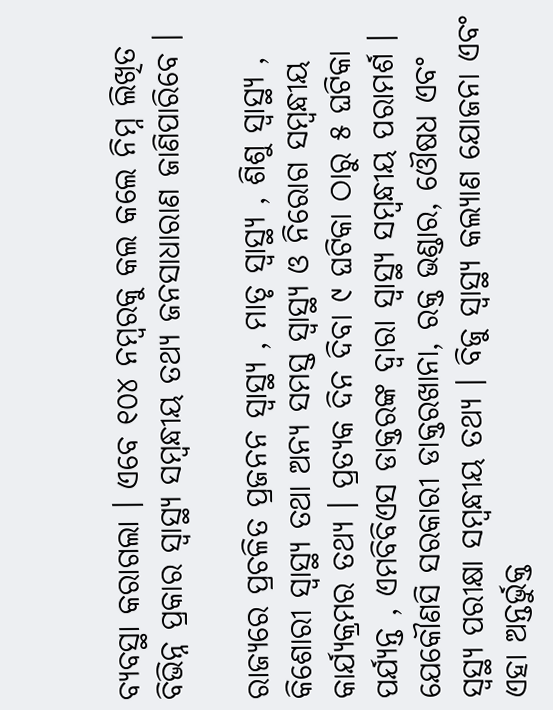ବ୍ୟବସ୍ଥା କରାଗଲା । ଏବେ ୧୦୪ ନମ୍ବରକୁ କଲ କଲେ ନିମ୍ନ ଲିଖିତ ବିଭିନ୍ନ ପ୍ରକାର ସ୍ବାସ୍ଥ୍ୟ ସମ୍ବନ୍ଧୀୟ ତଥ୍ୟ ଜନସାଧାରାଣ ଜାଣିପାରିବେ ।

ରାଜ୍ୟରେ ପ୍ରଚଳିତ ପ୍ରଜନନ ସ୍ବାସ୍ଥ୍ୟ , ମାତୃ ସ୍ବାସ୍ଥ୍ୟ , ଶିଶୁ ସ୍ବାସ୍ଥ୍ୟ , କିଶୋରୀ ସ୍ବାସ୍ଥ୍ୟ ତଥା ଅନ୍ୟ ସମସ୍ତ ସ୍ବାସ୍ଥ୍ୟ ଓ ନିରୋଗ ସମ୍ବନ୍ଧୀୟ କାର୍ଯ୍ୟକ୍ରମର ତଥ୍ୟ । ପ୍ରତ୍ୟକ ଦିନ ଦିବା ୯ ଘଟିକା ଠାରୁ ୫ ଘଟିକା ପର୍ଯ୍ୟନ୍ତ , ଏମବିବିଏସ ଡାକ୍ତରଙ୍କ ଦ୍ବାରା ସ୍ବାସ୍ଥ୍ୟ ସମ୍ବନ୍ଧୀୟ ପରାମର୍ଶ । ଯେକୌଣସି ସରକାରୀ ଡାକ୍ତରଖାନା, ରକ୍ତ ଭଣ୍ଡାର, ଓୌଷଧ ଏବଂ ସ୍ବସ୍ଥ୍ୟ ପରୀକ୍ଷା ସମ୍ବନ୍ଧୀୟ ତଥ୍ୟ । ବିଜୁ ସ୍ବାସ୍ଥ୍ୟ କଲ୍ୟାଣ ଯୋଜନା ଏବଂ ଏହା ଅନ୍ତର୍ଭୁକ୍ତ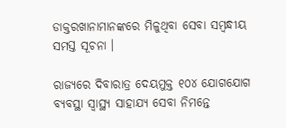ଡାକ୍ତରଖାନାମାନଙ୍କରେ ମିଳୁଥିବା ସେବା ସମ୍ବନ୍ଧୀୟ ସମସ୍ତ ସୂଚନା ।

ରାଜ୍ୟରେ ଦିବାରାତ୍ର ଦେୟମୁକ୍ତ ୧୦୪ ଯୋଗଯୋଗ ବ୍ୟବସ୍ଥା ସ୍ବାସ୍ଥ୍ୟ ସାହାଯ୍ୟ ସେବା ନିମନ୍ତେ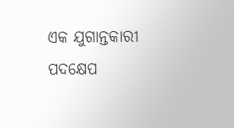ଏକ ଯୁଗାନ୍ତକାରୀ ପଦକ୍ଷେପ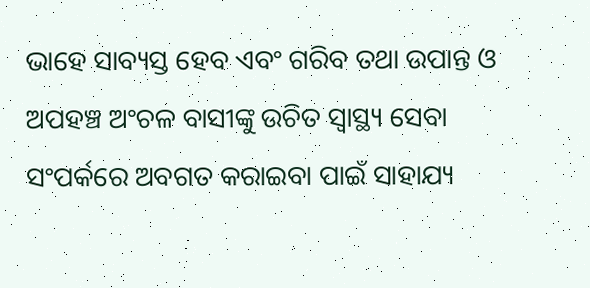ଭାହେ ସାବ୍ୟସ୍ତ ହେବ ଏବଂ ଗରିବ ତଥା ଉପାନ୍ତ ଓ ଅପହଞ୍ଚ ଅଂଚଳ ବାସୀଙ୍କୁ ଉଚିତ ସ୍ବାସ୍ଥ୍ୟ ସେବା ସଂପର୍କରେ ଅବଗତ କରାଇବା ପାଇଁ ସାହାଯ୍ୟ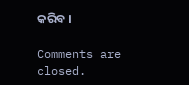କରିବ ।

Comments are closed.